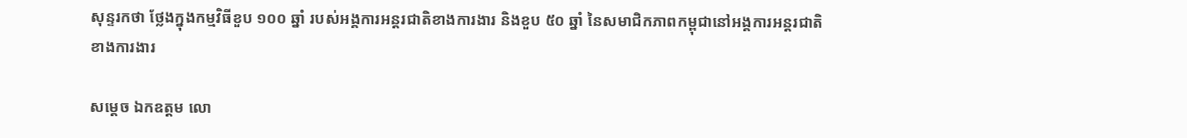សុន្ទរកថា ថ្លែងក្នុងកម្មវិធីខួប ១០០ ឆ្នាំ របស់អង្គការអន្តរជាតិខាងការងារ និងខួប ៥០ ឆ្នាំ នៃសមាជិកភាពកម្ពុជានៅអង្គការអន្តរជាតិខាងការងារ

សម្តេច ឯកឧត្តម លោ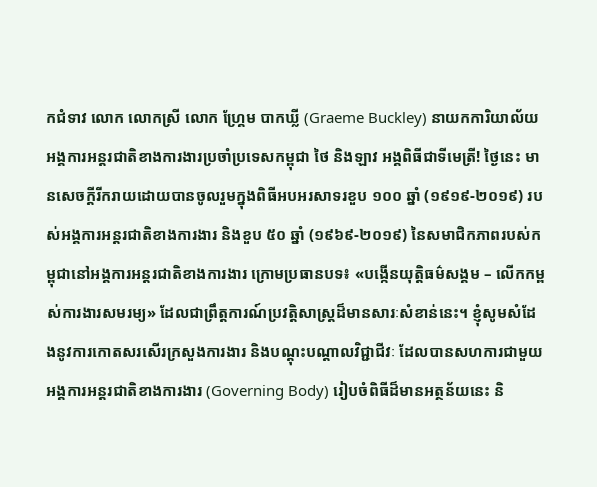កជំទាវ លោក លោកស្រី លោក ហ្គ្រែម បាកឃ្លី (Graeme Buckley) នាយកការិយាល័យ អង្គការអន្តរជាតិខាងការងារប្រចាំប្រទេសកម្ពុជា ថៃ និងឡាវ អង្គពិធីជាទីមេត្រី! ថ្ងៃនេះ មានសេចក្តីរីករាយដោយបានចូលរួមក្នុងពិធីអបអរសាទរខួប ១០០ ឆ្នាំ (១៩១៩-២០១៩) របស់អង្គការអន្តរជាតិខាងការងារ និងខួប ៥០ ឆ្នាំ (១៩៦៩-២០១៩) នៃសមាជិកភាពរបស់កម្ពុជានៅអង្គការអន្តរជាតិខាងការងារ ក្រោមប្រធានបទ៖ «បង្កើនយុត្តិធម៌សង្គម – លើកកម្ពស់ការងារសមរម្យ» ដែលជាព្រឹត្តការណ៍ប្រវត្តិសាស្ត្រដ៏មានសារៈសំខាន់នេះ។ ខ្ញុំសូមសំដែងនូវការកោតសរសើរក្រសួងការងារ និងបណ្តុះបណ្តាលវិជ្ជាជីវៈ ដែលបានសហការជាមួយអង្គការអន្តរជាតិខាងការងារ (Governing Body) រៀបចំពិធីដ៏មានអត្ថន័យនេះ និ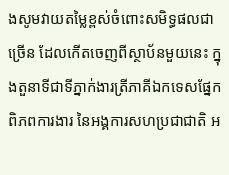ងសូមវាយតម្លៃខ្ពស់ចំពោះសមិទ្ធផលជាច្រើន ដែលកើតចេញពីស្ថាប័នមួយនេះ ក្នុងតួនាទីជាទីភ្នាក់ងារត្រីភាគីឯកទេសផែ្នកពិភពការងារ នៃអង្គការសហប្រជាជាតិ អ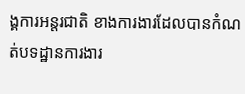ង្គការអន្តរជាតិ ខាងការងារដែលបានកំណត់បទដ្ឋានការងារ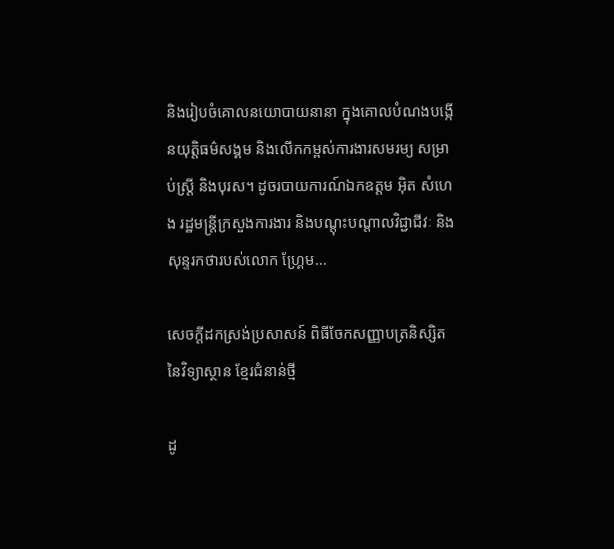និងរៀបចំគោលនយោបាយនានា ក្នុងគោលបំណងបង្កើនយុត្តិធម៌សង្គម និងលើកកម្ពស់ការងារសមរម្យ សម្រាប់ស្ត្រី និងបុរស។ ដូចរបាយការណ៍ឯកឧត្តម អ៊ិត សំហេង រដ្ឋមន្ត្រីក្រសួងការងារ និងបណ្តុះបណ្តាលវិជ្ជាជីវៈ និងសុន្ទរកថារបស់លោក ហ្គ្រែម…

សេចក្តីដកស្រង់ប្រសាសន៍ ពិធីចែកសញ្ញាបត្រនិស្សិត នៃវិទ្យាស្ថាន ខ្មែរជំនាន់ថ្មី

ដូ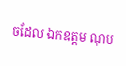ចដែល ឯកឧត្តម ណុប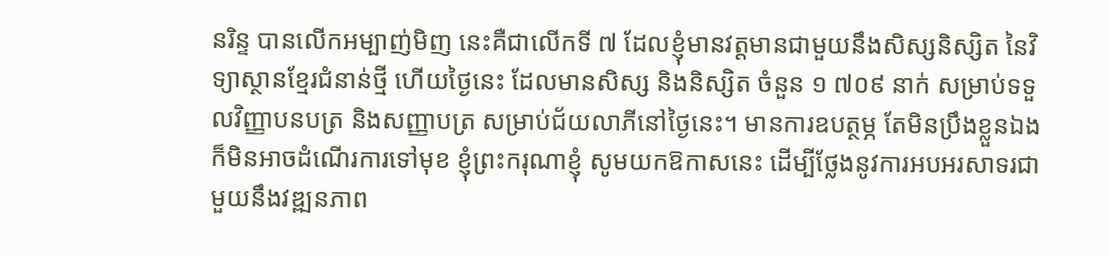នរិន្ទ បានលើកអម្បាញ់មិញ នេះគឺជាលើកទី ៧ ដែលខ្ញុំមានវត្តមានជាមួយនឹងសិស្សនិស្សិត នៃវិទ្យាស្ថានខ្មែរជំនាន់ថ្មី ហើយថ្ងៃនេះ ដែលមានសិស្ស និងនិស្សិត ចំនួន ១ ៧០៩ នាក់ សម្រាប់ទទួលវិញ្ញាបនបត្រ និងសញ្ញាបត្រ សម្រាប់ជ័យលាភីនៅថ្ងៃនេះ។ មានការឧបត្ថម្ភ តែមិនប្រឹងខ្លួនឯង ក៏មិនអាចដំណើរការទៅមុខ ខ្ញុំព្រះករុណាខ្ញុំ សូមយកឱកាសនេះ ដើម្បីថ្លែងនូវការអបអរសាទរជាមួយនឹងវឌ្ឍនភាព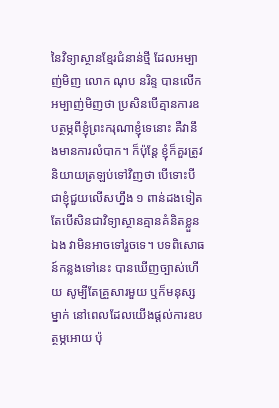នៃវិទ្យាស្ថានខ្មែរជំនាន់ថ្មី ដែលអម្បាញ់មិញ លោក ណុប នរិន្ទ បានលើកអម្បាញ់មិញថា ប្រសិនបើគ្មានការឧបត្ថម្ភពីខ្ញុំព្រះករុណាខ្ញុំទេនោះ គឺវានឹងមានការលំបាក។ ក៏ប៉ុន្តែ ខ្ញុំក៏គួរត្រូវនិយាយត្រឡប់ទៅវិញថា បើទោះបីជាខ្ញុំជួយលើសហ្នឹង ១ ពាន់ដងទៀត តែបើសិនជាវិទ្យាស្ថានគ្មានគំនិតខ្លួនឯង វាមិនអាចទៅរួចទេ។ បទពិសោធន៍កន្លងទៅនេះ បានឃើញច្បាស់ហើយ សូម្បីតែគ្រួសារមួយ ឬក៏មនុស្សម្នាក់ នៅពេលដែលយើងផ្តល់ការឧបត្ថម្ភអោយ ប៉ុ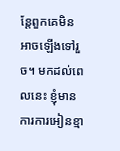ន្តែពួកគេមិនអាចឡើងទៅរួច។ មកដល់ពេលនេះ ខ្ញុំមានការការអៀនខ្មា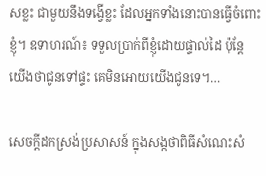សខ្លះ ជាមួយនឹងទង្វើខ្លះ ដែលអ្នកទាំងនោះបានធ្វើចំពោះខ្ញុំ។ ឧទាហរណ៍៖ ទទួលប្រាក់ពីខ្ញុំដោយផ្ទាល់ដៃ ប៉ុន្តែ យើងថាជូនទៅផ្ទះ គេមិនអោយយើងជូនទេ។…

សេចក្តីដកស្រង់ប្រសាសន៍ ក្នុងសង្កថាពិធីសំណេះសំ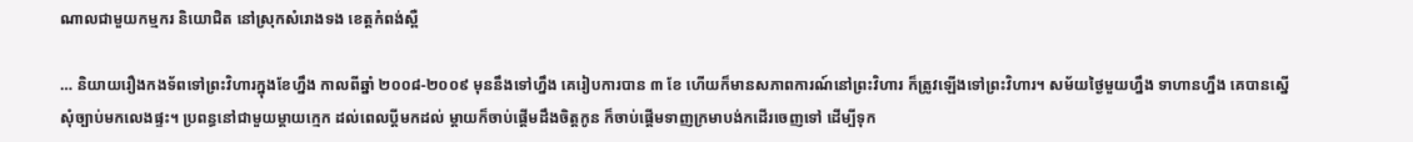ណាលជាមួយកម្មករ និយោជិត នៅស្រុកសំរោងទង ខេត្តកំពង់ស្ពឺ

… និយាយរឿងកងទ័ពទៅព្រះវិហារក្នុងខែហ្នឹង កាលពីឆ្នាំ ២០០៨-២០០៩ មុននឹងទៅហ្នឹង គេរៀបការបាន ៣ ខែ ហើយក៏មានសភាពការណ៍នៅព្រះវិហារ ក៏ត្រូវឡើងទៅព្រះវិហារ។ សម័យថ្ងៃមួយហ្នឹង ទាហានហ្នឹង គេបានស្នើសុំច្បាប់មកលេងផ្ទះ។ ប្រពន្ធនៅជាមួយម្ដាយក្មេក ដល់ពេលប្ដីមកដល់ ម្ដាយក៏ចាប់ផ្ដើមដឹងចិត្តកូន ក៏ចាប់ផ្ដើមទាញក្រមាបង់កដើរចេញទៅ ដើម្បីទុក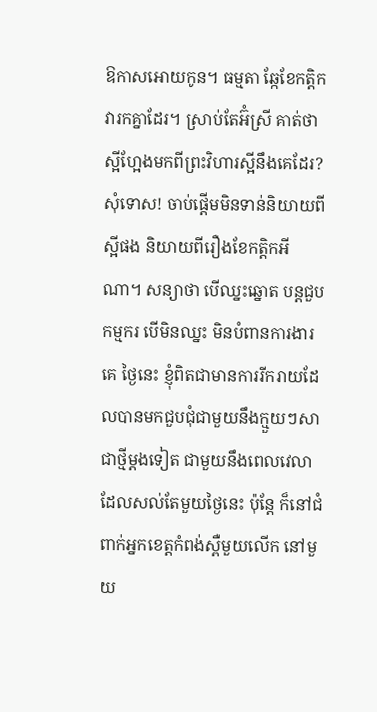ឱកាសអោយកូន។ ធម្មតា ឆ្កែខែកត្ដិកវារកគ្នាដែរ។ ស្រាប់តែអ៊ំស្រី គាត់ថា ស្អីហ្អែងមកពីព្រះវិហារស្អីនឹងគេដែរ? សុំទោស! ចាប់ផ្ដើមមិនទាន់និយាយពីស្អីផង និយាយពីរឿងខែកត្ដិកអីណា។ សន្យាថា បើឈ្នះឆ្នោត បន្តជួបកម្មករ បើមិនឈ្នះ មិនបំពានការងារគេ ថ្ងៃនេះ ខ្ញុំពិតជាមានការរីករាយដែលបានមកជួបជុំជាមួយនឹងក្មួយៗសាជាថ្មីម្ដងទៀត ជាមួយនឹងពេលវេលា ដែលសល់តែមួយថ្ងៃនេះ ប៉ុន្តែ ក៏នៅជំពាក់អ្នកខេត្តកំពង់ស្ពឺមួយលើក នៅមួយ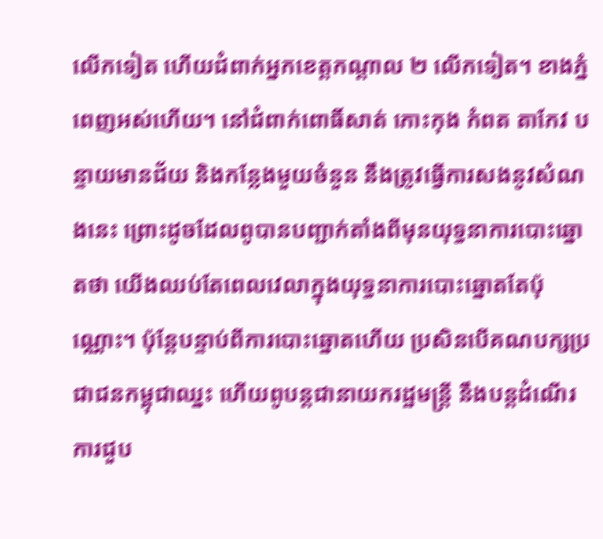លើកទៀត ហើយជំពាក់អ្នកខេត្តកណ្ដាល ២ លើកទៀត។ ខាងភ្នំពេញអស់ហើយ។ នៅជំពាក់ពោធិ៍សាត់ កោះកុង កំពត តាកែវ បន្ទាយមានជ័យ និងកន្លែងមួយចំនួន នឹងត្រូវធ្វើការសងនូវសំណងនេះ ព្រោះដូចដែលពូបានបញ្ជាក់តាំងពីមុនយុទ្ធនាការបោះឆ្នោតថា យើងឈប់តែពេលវេលាក្នុងយុទ្ធនាការបោះឆ្នោតតែប៉ុណ្ណោះ។ ប៉ុន្តែបន្ទាប់ពីការបោះឆ្នោតហើយ ប្រសិនបើគណបក្សប្រជាជនកម្ពុជាឈ្នះ ហើយពូបន្តជានាយករដ្ឋមន្រ្តី នឹងបន្តដំណើរការជួប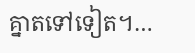គ្នាតទៅទៀត។…